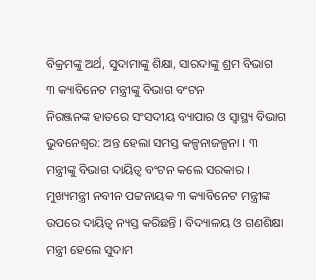ବିକ୍ରମଙ୍କୁ ଅର୍ଥ, ସୁଦାମାଙ୍କୁ ଶିକ୍ଷା, ସାରଦାଙ୍କୁ ଶ୍ରମ ବିଭାଗ
୩ କ୍ୟାବିନେଟ ମନ୍ତ୍ରୀଙ୍କୁ ବିଭାଗ ବଂଟନ
ନିରଞ୍ଜନଙ୍କ ହାତରେ ସଂସଦୀୟ ବ୍ୟାପାର ଓ ସ୍ୱାସ୍ଥ୍ୟ ବିଭାଗ
ଭୁବନେଶ୍ୱର: ଅନ୍ତ ହେଲା ସମସ୍ତ କଳ୍ପନାଜଳ୍ପନା । ୩ ମନ୍ତ୍ରୀଙ୍କୁ ବିଭାଗ ଦାୟିତ୍ୱ ବଂଟନ କଲେ ସରକାର । ମୁଖ୍ୟମନ୍ତ୍ରୀ ନବୀନ ପଟ୍ଟନାୟକ ୩ କ୍ୟାବିନେଟ ମନ୍ତ୍ରୀଙ୍କ ଉପରେ ଦାୟିତ୍ୱ ନ୍ୟସ୍ତ କରିଛନ୍ତି । ବିଦ୍ୟାଳୟ ଓ ଗଣଶିକ୍ଷା ମନ୍ତ୍ରୀ ହେଲେ ସୁଦାମ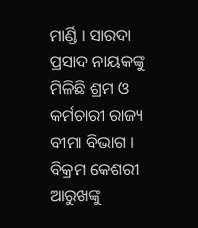ମାର୍ଣ୍ଡି । ସାରଦା ପ୍ରସାଦ ନାୟକଙ୍କୁ ମିଳିଛି ଶ୍ରମ ଓ କର୍ମଚାରୀ ରାଜ୍ୟ ବୀମା ବିଭାଗ । ବିକ୍ରମ କେଶରୀ ଆରୁଖଙ୍କୁ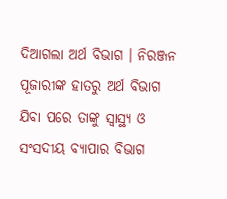ଦିଆଗଲା ଅର୍ଥ ବିଭାଗ । ନିରଞ୍ଜନ ପୂଜାରୀଙ୍କ ହାତରୁ ଅର୍ଥ ବିଭାଗ ଯିବା ପରେ ତାଙ୍କୁ ସ୍ୱାସ୍ଥ୍ୟ ଓ ସଂସଦୀୟ ବ୍ୟାପାର ବିଭାଗ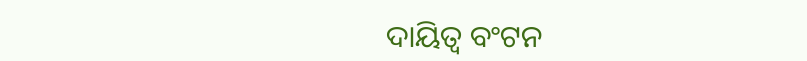ଦାୟିତ୍ୱ ବଂଟନ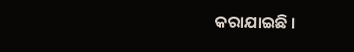କରାଯାଇଛି ।